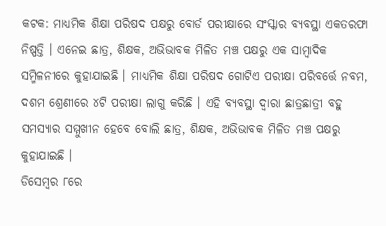କଟକ: ମାଧ୍ୟମିକ ଶିକ୍ଷା ପରିଷଦ ପକ୍ଷରୁ ବୋର୍ଡ ପରୀକ୍ଷାରେ ସଂସ୍କାର ବ୍ୟବସ୍ଥା ଏକତରଫା ନିଷ୍ପତ୍ତି । ଏନେଇ ଛାତ୍ର, ଶିକ୍ଷକ, ଅଭିଭାବକ ମିଳିତ ମଞ୍ଚ ପକ୍ଷରୁ ଏକ ସାମ୍ବାଦିକ ସମ୍ମିଳନୀରେ କୁହାଯାଇଛି । ମାଧ୍ୟମିକ ଶିକ୍ଷା ପରିଷଦ ଗୋଟିଏ ପରୀକ୍ଷା ପରିବର୍ତ୍ତେ ନବମ, ଦଶମ ଶ୍ରେଣୀରେ ୪ଟି ପରୀକ୍ଷା ଲାଗୁ କରିଛି । ଏହି ବ୍ୟବସ୍ଥା ଦ୍ୱାରା ଛାତ୍ରଛାତ୍ରୀ ବହୁ ସମସ୍ୟାର ସମ୍ମୁଖୀନ ହେବେ ବୋଲି ଛାତ୍ର, ଶିକ୍ଷକ, ଅଭିଭାବକ ମିଳିତ ମଞ୍ଚ ପକ୍ଷରୁ କୁହାଯାଇଛି ।
ଡିସେମ୍ବର ୮ରେ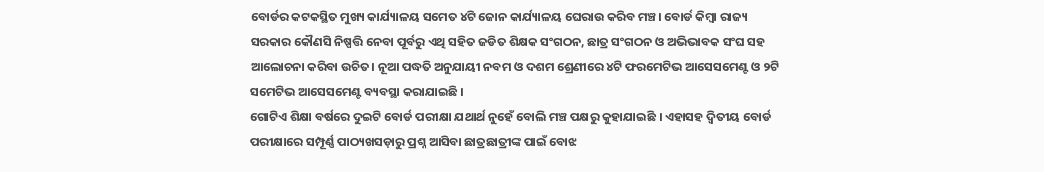ବୋର୍ଡର କଟକସ୍ଥିତ ମୁଖ୍ୟ କାର୍ଯ୍ୟାଳୟ ସମେତ ୪ଟି ଜୋନ କାର୍ଯ୍ୟାଳୟ ଘେରାଉ କରିବ ମଞ୍ଚ। ବୋର୍ଡ କିମ୍ବା ରାଜ୍ୟ ସରକାର କୌଣସି ନିଷ୍ପତ୍ତି ନେବା ପୂର୍ବରୁ ଏଥି ସହିତ ଜଡିତ ଶିକ୍ଷକ ସଂଗଠନ, ଛାତ୍ର ସଂଗଠନ ଓ ଅଭିଭାବକ ସଂଘ ସହ ଆଲୋଚନା କରିବା ଉଚିତ। ନୂଆ ପଦ୍ଧତି ଅନୁଯାୟୀ ନବମ ଓ ଦଶମ ଶ୍ରେଣୀରେ ୪ଟି ଫରମେଟିଭ ଆସେସମେଣ୍ଟ ଓ ୨ଟି ସମେଟିଭ ଆସେସମେଣ୍ଟ ବ୍ୟବସ୍ଥା କରାଯାଇଛି ।
ଗୋଟିଏ ଶିକ୍ଷା ବର୍ଷରେ ଦୁଇଟି ବୋର୍ଡ ପରୀକ୍ଷା ଯଥାର୍ଥ ନୁହେଁ ବୋଲି ମଞ୍ଚ ପକ୍ଷରୁ କୁହାଯାଇଛି । ଏହାସହ ଦ୍ୱିତୀୟ ବୋର୍ଡ ପରୀକ୍ଷାରେ ସମ୍ପୂର୍ଣ୍ଣ ପାଠ୍ୟଖସଡ଼ାରୁ ପ୍ରଶ୍ନ ଆସିବା ଛାତ୍ରଛାତ୍ରୀଙ୍କ ପାଇଁ ବୋଝ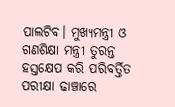ପାଲଟିବ। ମୁଖ୍ୟମନ୍ତ୍ରୀ ଓ ଗଣଶିକ୍ଷା ମନ୍ତ୍ରୀ ତୁରନ୍ତ ହସ୍ତକ୍ଷେପ କରି ପରିବର୍ତ୍ତିତ ପରୀକ୍ଷା ଢାଞ୍ଚାରେ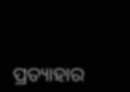ପ୍ରତ୍ୟାହାର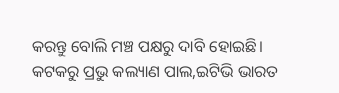କରନ୍ତୁ ବୋଲି ମଞ୍ଚ ପକ୍ଷରୁ ଦାବି ହୋଇଛି।
କଟକରୁ ପ୍ରଭୁ କଲ୍ୟାଣ ପାଲ,ଇଟିଭି ଭାରତ